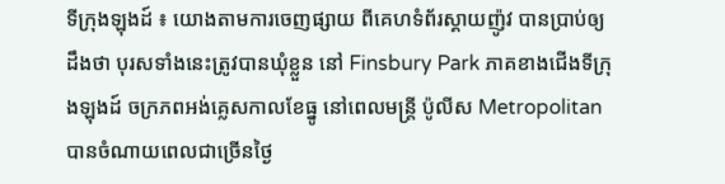ទីក្រុងឡុងដ៍ ៖ យោងតាមការចេញផ្សាយ ពីគេហទំព័រស្គាយញ៉ូវ បានប្រាប់ឲ្យដឹងថា បុរសទាំងនេះត្រូវបានឃុំខ្លួន នៅ Finsbury Park ភាគខាងជើងទីក្រុងឡុងដ៍ ចក្រភពអង់គ្លេសកាលខែធ្នូ នៅពេលមន្រ្តី ប៉ូលីស Metropolitan បានចំណាយពេលជាច្រើនថ្ងៃ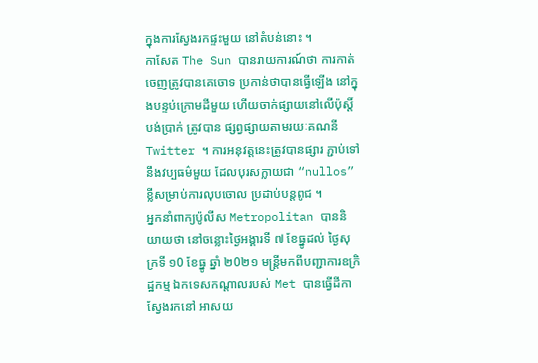ក្នុងការស្វែងរកផ្ទះមួយ នៅតំបន់នោះ ។
កាសែត The Sun បានរាយការណ៍ថា ការកាត់ចេញត្រូវបានគេចោទ ប្រកាន់ថាបានធ្វើឡើង នៅក្នុងបន្ទប់ក្រោមដីមួយ ហើយចាក់ផ្សាយនៅលើប៉ុស្តិ៍បង់ប្រាក់ ត្រូវបាន ផ្សព្វផ្សាយតាមរយៈគណនី Twitter ។ ការអនុវត្តនេះត្រូវបានផ្សារ ភ្ជាប់ទៅនឹងវប្បធម៌មួយ ដែលបុរសក្លាយជា “nullos” ខ្លីសម្រាប់ការលុបចោល ប្រដាប់បន្តពូជ ។
អ្នកនាំពាក្យប៉ូលីស Metropolitan បាននិយាយថា នៅចន្លោះថ្ងៃអង្គារទី ៧ ខែធ្នូដល់ ថ្ងៃសុក្រទី ១0 ខែធ្នូ ឆ្នាំ ២0២១ មន្រ្តីមកពីបញ្ជាការឧក្រិដ្ឋកម្ម ឯកទេសកណ្តាលរបស់ Met បានធ្វើដីកាស្វែងរកនៅ អាសយ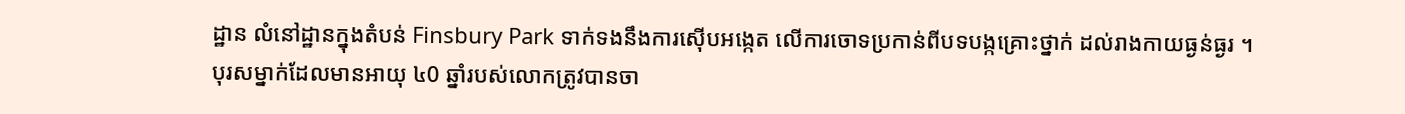ដ្ឋាន លំនៅដ្ឋានក្នុងតំបន់ Finsbury Park ទាក់ទងនឹងការស៊ើបអង្កេត លើការចោទប្រកាន់ពីបទបង្កគ្រោះថ្នាក់ ដល់រាងកាយធ្ងន់ធ្ងរ ។
បុរសម្នាក់ដែលមានអាយុ ៤0 ឆ្នាំរបស់លោកត្រូវបានចា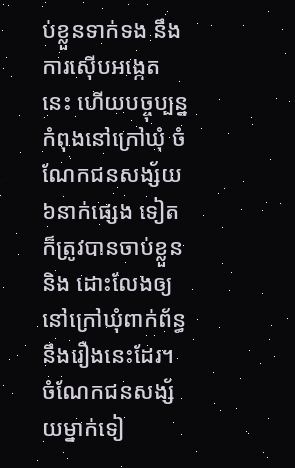ប់ខ្លួនទាក់ទង នឹងការស៊ើបអង្កេតនេះ ហើយបច្ចុប្បន្នកំពុងនៅក្រៅឃុំ ចំណែកជនសង្ស័យ៦នាក់ផ្សេង ទៀតក៏ត្រូវបានចាប់ខ្លួន និង ដោះលែងឲ្យនៅក្រៅឃុំពាក់ព័ន្ធ នឹងរឿងនេះដែរ។ ចំណែកជនសង្ស័យម្នាក់ទៀ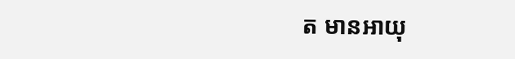ត មានអាយុ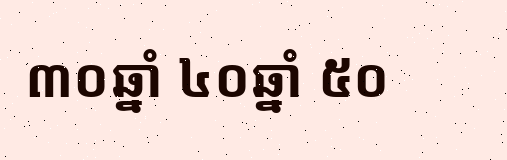៣០ឆ្នាំ ៤០ឆ្នាំ ៥០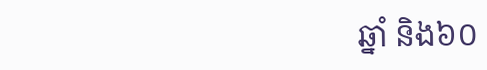ឆ្នាំ និង៦០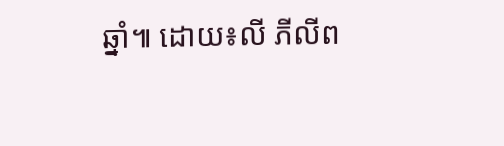ឆ្នាំ៕ ដោយ៖លី ភីលីព